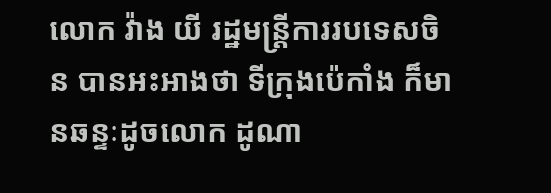លោក វ៉ាង យី រដ្ឋមន្រ្តីការរបទេសចិន បានអះអាងថា ទីក្រុងប៉េកាំង ក៏មានឆន្ទៈដូចលោក ដូណា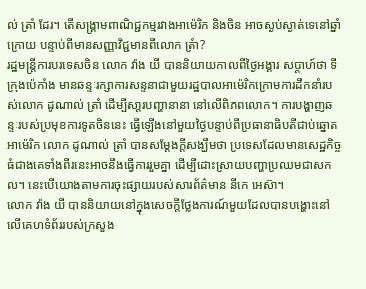ល់ ត្រាំ ដែរ។ តើសង្រ្គាមពាណិជ្ជកម្មរវាងអាម៉េរិក និងចិន អាចស្ងប់ស្ងាត់ទេនៅឆ្នាំក្រោយ បន្ទាប់ពីមានសញ្ញាវិជ្ជមានពីលោក ត្រំា?
រដ្ឋមន្ត្រីការបរទេសចិន លោក វ៉ាង យី បាននិយាយកាលពីថ្ងៃអង្គារ សប្តាហ៍ថា ទីក្រុងប៉េកាំង មានឆន្ទៈរក្សាការសន្ទនាជាមួយរដ្ឋបាលអាម៉េរិកក្រោមការដឹកនាំរបស់លោក ដូណាល់ ត្រាំ ដើម្បីសា្តរបញ្ហានានា នៅលើពិភពលោក។ ការបង្ហាញឆន្ទៈរបស់ប្រមុខការទូតចិននេះ ធ្វើឡើងនៅមួយថ្ងៃបន្ទាប់ពីប្រធានាធិបតីជាប់ឆ្នោតអាម៉េរិក លោក ដូណាល់ ត្រាំ បានសម្តែងក្តីសង្ឃឹមថា ប្រទេសដែលមានសេដ្ឋកិច្ចធំជាងគេទាំងពីរនេះអាចនឹងធ្វើការរួមគ្នា ដើម្បីដោះស្រាយបញ្ហាប្រឈមជាសកល។ នេះបើយោងតាមការចុះផ្សាយរបស់សារព័ត៌មាន នីកេ អេស៊ា។
លោក វ៉ាង យី បាននិយាយនៅក្នុងសេចក្តីថ្លែងការណ៍មួយដែលបានបង្ហោះនៅលើគេហទំព័ររបស់ក្រសួង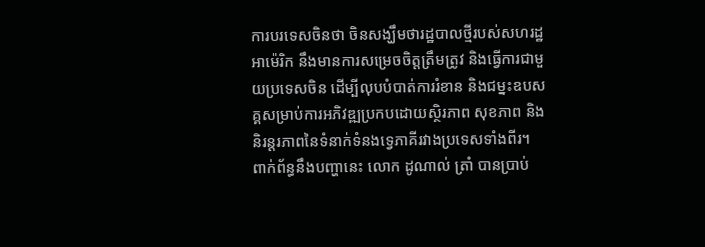ការបរទេសចិនថា ចិនសង្ឃឹមថារដ្ឋបាលថ្មីរបស់សហរដ្ឋអាម៉េរិក នឹងមានការសម្រេចចិត្តត្រឹមត្រូវ និងធ្វើការជាមួយប្រទេសចិន ដើម្បីលុបបំបាត់ការរំខាន និងជម្នះឧបសគ្គសម្រាប់ការអភិវឌ្ឍប្រកបដោយស្ថិរភាព សុខភាព និងនិរន្តរភាពនៃទំនាក់ទំនងទ្វេភាគីរវាងប្រទេសទាំងពីរ។
ពាក់ព័ន្ធនឹងបញ្ហានេះ លោក ដូណាល់ ត្រាំ បានប្រាប់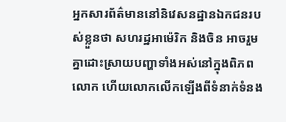អ្នកសារព័ត៌មាននៅនិវេសនដ្ឋានឯកជនរបស់ខ្លួនថា សហរដ្ឋអាម៉េរិក និងចិន អាចរួមគ្នាដោះស្រាយបញ្ហាទាំងអស់នៅក្នុងពិភពលោក ហើយលោកលើកឡើងពីទំនាក់ទំនង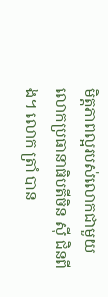មិត្តភាពល្អរបស់លោកជាមួយលោកប្រធានាធិបតីចិន ស៊ី ជិនពីង។ លោក ត្រាំ បាន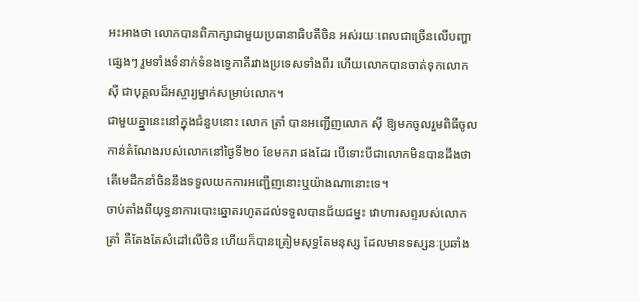អះអាងថា លោកបានពិភាក្សាជាមួយប្រធានាធិបតីចិន អស់រយៈពេលជាច្រើនលើបញ្ហាផ្សេងៗ រួមទាំងទំនាក់ទំនងទ្វេភាគីរវាងប្រទេសទាំងពីរ ហើយលោកបានចាត់ទុកលោក ស៊ី ជាបុគ្គលដ៏អស្ចារ្យម្នាក់សម្រាប់លោក។
ជាមួយគ្នា្ននេះនៅក្នុងជំនួបនោះ លោក ត្រាំ បានអញ្ជើញលោក ស៊ី ឱ្យមកចូលរួមពិធីចូលកាន់តំណែងរបស់លោកនៅថ្ងៃទី២០ ខែមករា ផងដែរ បើទោះបីជាលោកមិនបានដឹងថា តើមេដឹកនាំចិននឹងទទួលយកការអញ្ជើញនោះឬយ៉ាងណានោះទេ។
ចាប់តាំងពីយុទ្ធនាការបោះឆ្នោតរហូតដល់ទទួលបានជ័យជម្នះ វោហារសព្ទរបស់លោក ត្រាំ គឺតែងតែសំដៅលើចិន ហើយក៏បានត្រៀមសុទ្ធតែមនុស្ស ដែលមានទស្សនៈប្រឆាំង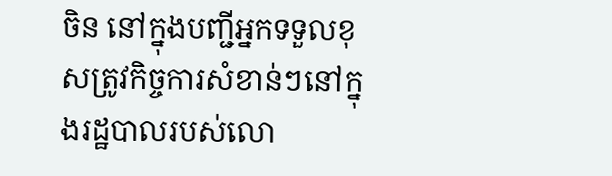ចិន នៅក្នុងបញ្ជីអ្នកទទួលខុសត្រូវកិច្ចការសំខាន់ៗនៅក្នុងរដ្ឋបាលរបស់លោ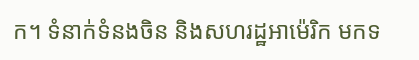ក។ ទំនាក់ទំនងចិន និងសហរដ្ឋអាម៉េរិក មកទ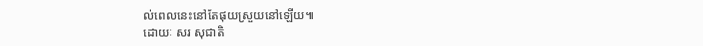ល់ពេលនេះនៅតែផុយស្រួយនៅឡើយ៕
ដោយៈ សរ សុជាតិ